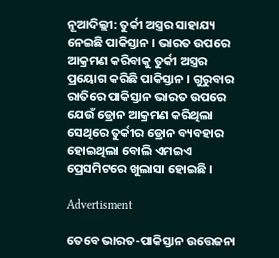ନୂଆଦିଲ୍ଲୀ: ତୁର୍କୀ ଅସ୍ତ୍ରର ସାହାଯ୍ୟ ନେଇଛି ପାକିସ୍ତାନ । ଭାରତ ଉପରେ ଆକ୍ରମଣ କରିବାକୁ ତୁର୍କୀ ଅସ୍ତ୍ରର ପ୍ରୟୋଗ କରିଛି ପାକିସ୍ତାନ । ଗୁରୁବାର ରାତିରେ ପାକିସ୍ତାନ ଭାରତ ଉପରେ ଯେଉଁ ଡ୍ରୋନ ଆକ୍ରମଣ କରିଥିଲା ସେଥିରେ ତୁର୍କୀର ଡ୍ରୋନ ବ୍ୟବହାର ହୋଇଥିଲା ବୋଲି ଏମଇଏ ପ୍ରେସମିଟରେ ଖୁଲାସା ହୋଇଛି ।

Advertisment

ତେବେ ଭାରତ-ପାକିସ୍ତାନ ଉତ୍ତେଜନା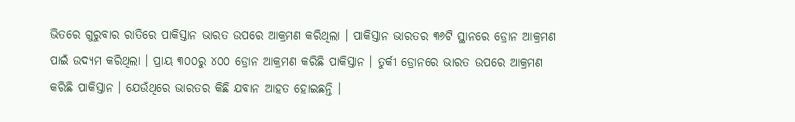ଭିତରେ ଗୁରୁବାର ରାତିରେ ପାକିସ୍ତାନ ଭାରତ ଉପରେ ଆକ୍ରମଣ କରିଥିଲା । ପାକିସ୍ତାନ ଭାରତର ୩୬ଟି ସ୍ଥାନରେ ଡ୍ରୋନ ଆକ୍ରମଣ ପାଇଁ ଉଦ୍ୟମ କରିଥିଲା । ପ୍ରାୟ ୩୦୦ରୁ ୪୦୦ ଡ୍ରୋନ ଆକ୍ରମଣ କରିଛି ପାକିସ୍ତାନ । ତୁର୍କୀ ଡ୍ରୋନରେ ଭାରତ ଉପରେ ଆକ୍ରମଣ କରିଛି ପାକିସ୍ତାନ । ଯେଉଁଥିରେ ଭାରତର କିଛି ଯବାନ ଆହତ ହୋଇଛନ୍ତି ।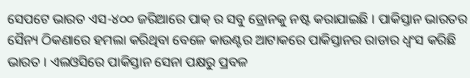ସେପଟେ ଭାରତ ଏସ-୪୦୦ ଜରିଆରେ ପାକ୍ ର ସବୁ ଡ୍ରୋନକୁ ନଷ୍ଟ କରାଯାଇଛି । ପାକିସ୍ତାନ ଭାରତର ସୈନ୍ୟ ଠିକଣାରେ ହମଲା କରିଥିବା ବେଳେ କାଉଣ୍ଟର ଆଟାକରେ ପାକିସ୍ତାନର ରାଡାର ଧ୍ବଂସ କରିଛି ଭାରତ । ଏଲଓସିରେ ପାକିସ୍ତାନ ସେନା ପକ୍ଷରୁ ପ୍ରବଳ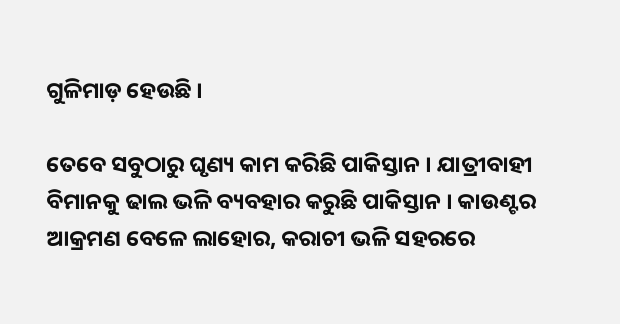ଗୁଳିମାଡ଼ ହେଉଛି ।

ତେବେ ସବୁଠାରୁ ଘୃଣ୍ୟ କାମ କରିଛି ପାକିସ୍ତାନ । ଯାତ୍ରୀବାହୀ ବିମାନକୁ ଢାଲ ଭଳି ବ୍ୟବହାର କରୁଛି ପାକିସ୍ତାନ । କାଉଣ୍ଟର ଆକ୍ରମଣ ବେଳେ ଲାହୋର, କରାଚୀ ଭଳି ସହରରେ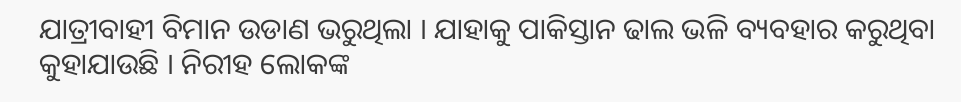ଯାତ୍ରୀବାହୀ ବିମାନ ଉଡାଣ ଭରୁଥିଲା । ଯାହାକୁ ପାକିସ୍ତାନ ଢାଲ ଭଳି ବ୍ୟବହାର କରୁଥିବା କୁହାଯାଉଛି । ନିରୀହ ଲୋକଙ୍କ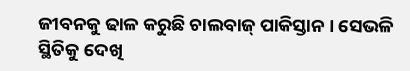ଜୀବନକୁ ଢାଳ କରୁଛି ଚାଲବାଜ୍ ପାକିସ୍ତାନ । ସେଭଳି ସ୍ଥିତିକୁ ଦେଖି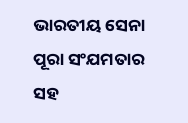ଭାରତୀୟ ସେନା ପୂରା ସଂଯମତାର ସହ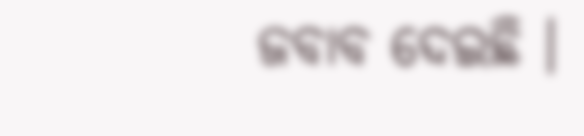ଜବାବ ଦେଇଛି ।